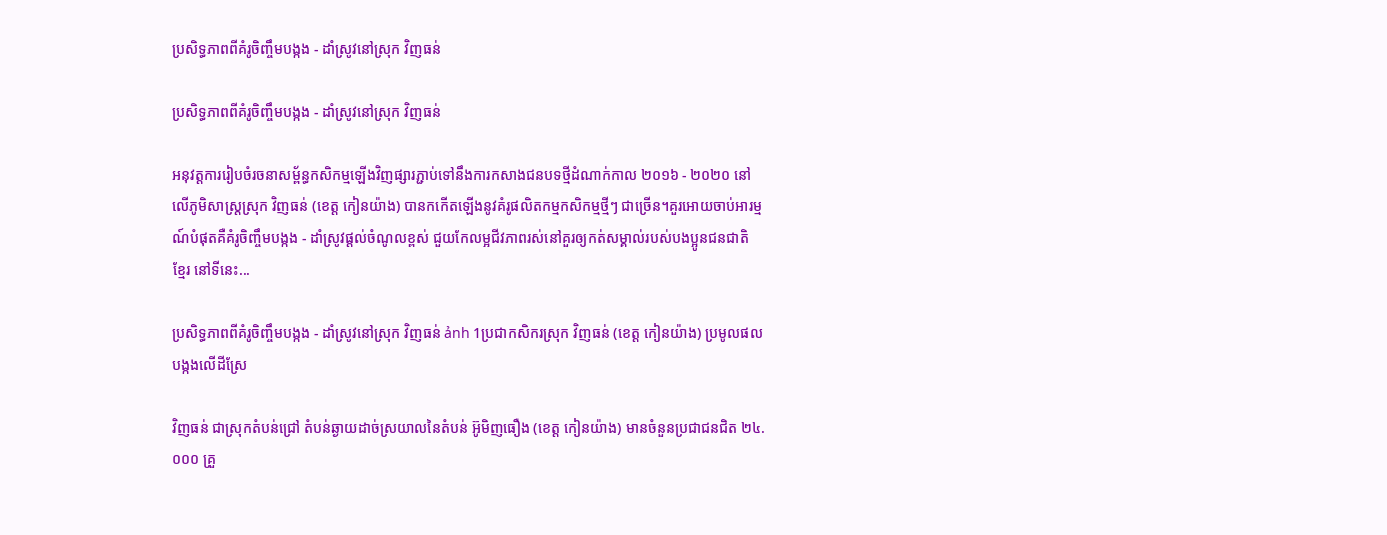ប្រសិទ្ធភាពពីគំរូចិញ្ចឹមបង្កង - ដាំស្រូវនៅស្រុក វិញធន់

ប្រសិទ្ធភាពពីគំរូចិញ្ចឹមបង្កង - ដាំស្រូវនៅស្រុក វិញធន់

អនុវត្តការរៀបចំរចនាសម្ព័ន្ធកសិកម្មឡើងវិញផ្សារភ្ជាប់ទៅនឹងការកសាងជនបទថ្មីដំណាក់កាល ២០១៦ - ២០២០ នៅលើភូមិសាស្រ្តស្រុក វិញធន់ (ខេត្ត កៀនយ៉ាង) បានកកើតឡើងនូវគំរូផលិតកម្មកសិកម្មថ្មីៗ ជាច្រើន។គួរអោយចាប់អារម្មណ៍បំផុតគឺគំរូចិញ្ចឹមបង្កង - ដាំស្រូវផ្តល់ចំណូលខ្ពស់ ជួយកែលម្អជីវភាពរស់នៅគួរឲ្យកត់សម្គាល់របស់បងប្អូនជនជាតិ ខ្មែរ នៅទីនេះ...

ប្រសិទ្ធភាពពីគំរូចិញ្ចឹមបង្កង - ដាំស្រូវនៅស្រុក វិញធន់ ảnh 1ប្រជាកសិករស្រុក វិញធន់ (ខេត្ត កៀនយ៉ាង) ប្រមូលផលបង្កងលើដីស្រែ

វិញធន់ ជាស្រុកតំបន់ជ្រៅ តំបន់ឆ្ងាយដាច់ស្រយាលនៃតំបន់ អ៊ូមិញធឿង (ខេត្ត កៀនយ៉ាង) មានចំនួនប្រជាជនជិត ២៤.០០០ គ្រួ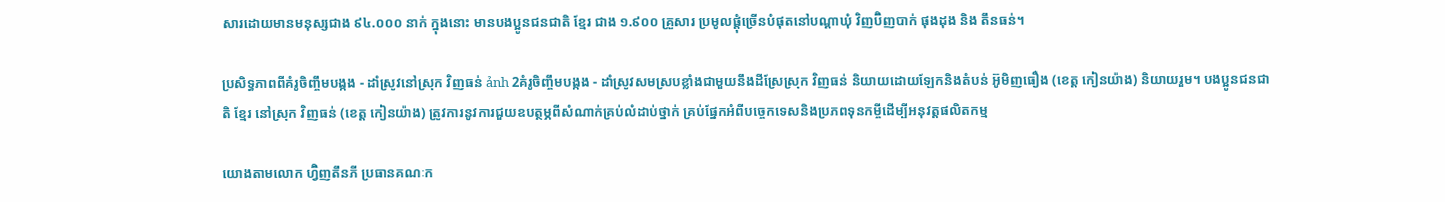សារដោយមានមនុស្សជាង ៩៤.០០០ នាក់ ក្នុងនោះ មានបងប្អូនជនជាតិ ខ្មែរ ជាង ១.៩០០ គ្រួសារ ប្រមូលផ្តុំច្រើនបំផុតនៅបណ្ដាឃុំ វិញប៊ិញបាក់ ផុងដុង និង តឹនធន់។

ប្រសិទ្ធភាពពីគំរូចិញ្ចឹមបង្កង - ដាំស្រូវនៅស្រុក វិញធន់ ảnh 2គំរូចិញ្ចឹមបង្កង - ដាំស្រូវសមស្របខ្លាំងជាមួយនឹងដីស្រែស្រុក វិញធន់ និយាយដោយឡែកនិងតំបន់ អ៊ូមិញធឿង (ខេត្ត កៀនយ៉ាង) និយាយរួម។ បងប្អូនជនជាតិ ខ្មែរ នៅស្រុក វិញធន់ (ខេត្ត កៀនយ៉ាង) ត្រូវការនូវការជួយឧបត្ថម្ភពីសំណាក់គ្រប់លំដាប់ថ្នាក់ គ្រប់ផ្នែកអំពីបច្ចេកទេសនិងប្រភពទុនកម្ចីដើម្បីអនុវត្តផលិតកម្ម

យោងតាមលោក ហ្វ៊ិញតឹនភី ប្រធានគណៈក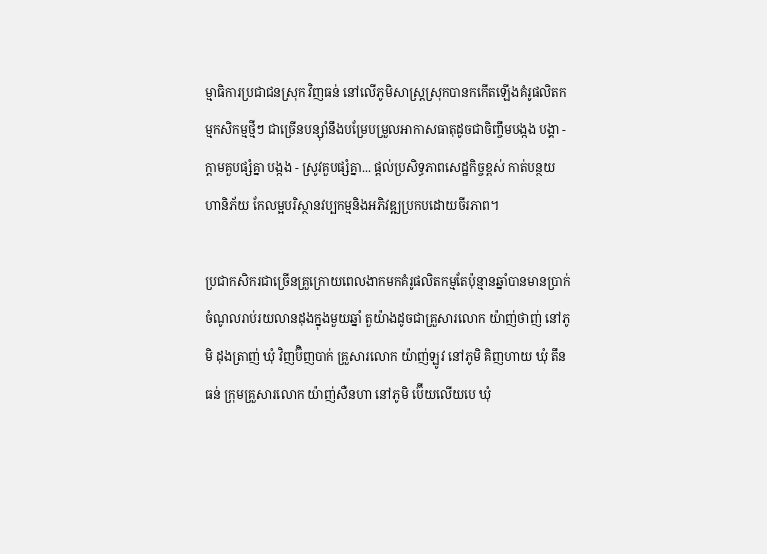ម្មាធិការប្រជាជនស្រុក វិញធន់ នៅលើភូមិសាស្ត្រស្រុកបានកកើតឡើងគំរូផលិតកម្មកសិកម្មថ្មីៗ ជាច្រើនបន្ស៊ាំនឹងបម្រែបម្រួលអាកាសធាតុដូចជាចិញ្ចឹមបង្កង បង្គា - ក្តាមគួបផ្សំគ្នា បង្កង - ស្រូវគួបផ្សំគ្នា... ផ្តល់ប្រសិទ្ធភាពសេដ្ឋកិច្ចខ្ពស់ កាត់បន្ថយ ហានិភ័យ កែលម្អបរិស្ថានវប្បកម្មនិងអភិវឌ្ឍប្រកបដោយចីរភាព។

ប្រជាកសិករជាច្រើនគ្រួក្រោយពេលងាកមកគំរូផលិតកម្មតែប៉ុន្មានឆ្នាំបានមានប្រាក់ចំណូលរាប់រយលានដុងក្នុងមួយឆ្នាំ តួយ៉ាងដូចជាគ្រួសារលោក យ៉ាញ់ថាញ់ នៅភូមិ ដុងត្រាញ់ ឃុំ វិញប៊ិញបាក់ គ្រួសារលោក យ៉ាញ់ឡូវ នៅភូមិ គិញហាយ ឃុំ តឹនធន់ ក្រុមគ្រួសារលោក យ៉ាញ់សឺនហា នៅភូមិ ប៊ើយលើយបេ ឃុំ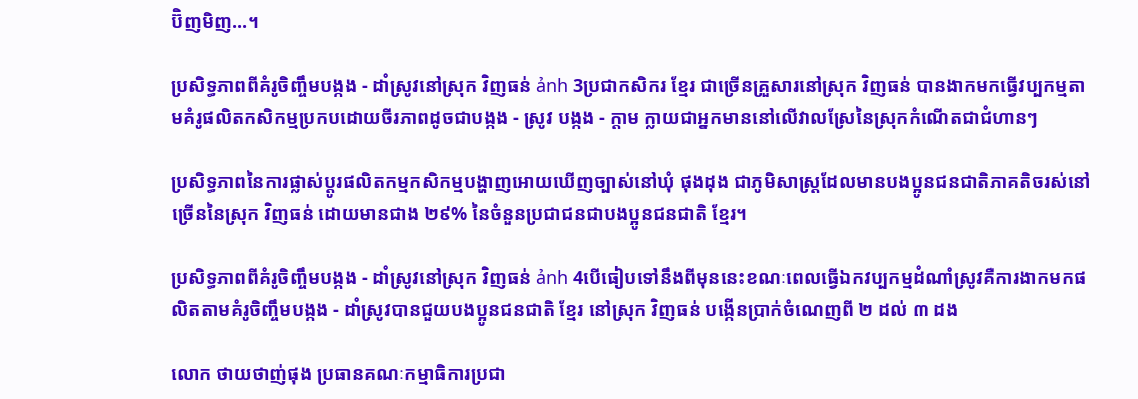ប៊ិញមិញ...។

ប្រសិទ្ធភាពពីគំរូចិញ្ចឹមបង្កង - ដាំស្រូវនៅស្រុក វិញធន់ ảnh 3ប្រជាកសិករ ខ្មែរ ជាច្រើនគ្រួសារនៅស្រុក វិញធន់ បានងាកមកធ្វើវប្បកម្មតាមគំរូផលិតកសិកម្មប្រកបដោយចីរភាពដូចជាបង្កង - ស្រូវ បង្កង - ក្តាម ក្លាយជាអ្នកមាននៅលើវាលស្រែនៃស្រុកកំណើតជាជំហានៗ

ប្រសិទ្ធភាពនៃការផ្លាស់ប្តូរផលិតកម្មកសិកម្មបង្ហាញអោយឃើញច្បាស់នៅឃុំ ផុងដុង ជាភូមិសាស្រ្តដែលមានបងប្អូនជនជាតិភាគតិចរស់នៅច្រើននៃស្រុក វិញធន់ ដោយមានជាង ២៩% នៃចំនួនប្រជាជនជាបងប្អូនជនជាតិ ខ្មែរ។

ប្រសិទ្ធភាពពីគំរូចិញ្ចឹមបង្កង - ដាំស្រូវនៅស្រុក វិញធន់ ảnh 4បើធៀបទៅនឹងពីមុននេះខណៈពេលធ្វើឯកវប្បកម្មដំណាំស្រូវគឺការងាកមកផលិតតាមគំរូចិញ្ចឹមបង្កង - ដាំស្រូវបានជួយបងប្អូនជនជាតិ ខ្មែរ នៅស្រុក វិញធន់ បង្កើនប្រាក់ចំណេញពី ២ ដល់ ៣ ដង

លោក ថាយថាញ់ផុង ប្រធានគណៈកម្មាធិការប្រជា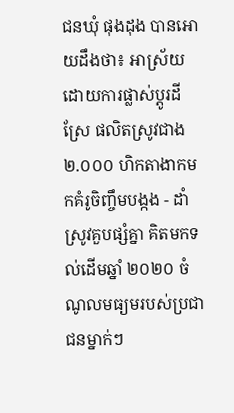ជនឃុំ ផុងដុង បានអោយដឹងថា៖ អាស្រ័យដោយការផ្លាស់ប្តូរដីស្រែ ផលិតស្រូវជាង ២.០០០ ហិកតាងាកមកគំរូចិញ្ចឹមបង្កង - ដាំស្រូវគួបផ្សំគ្នា គិតមកទល់ដើមឆ្នាំ ២០២០ ចំណូលមធ្យមរបស់ប្រជាជនម្នាក់ៗ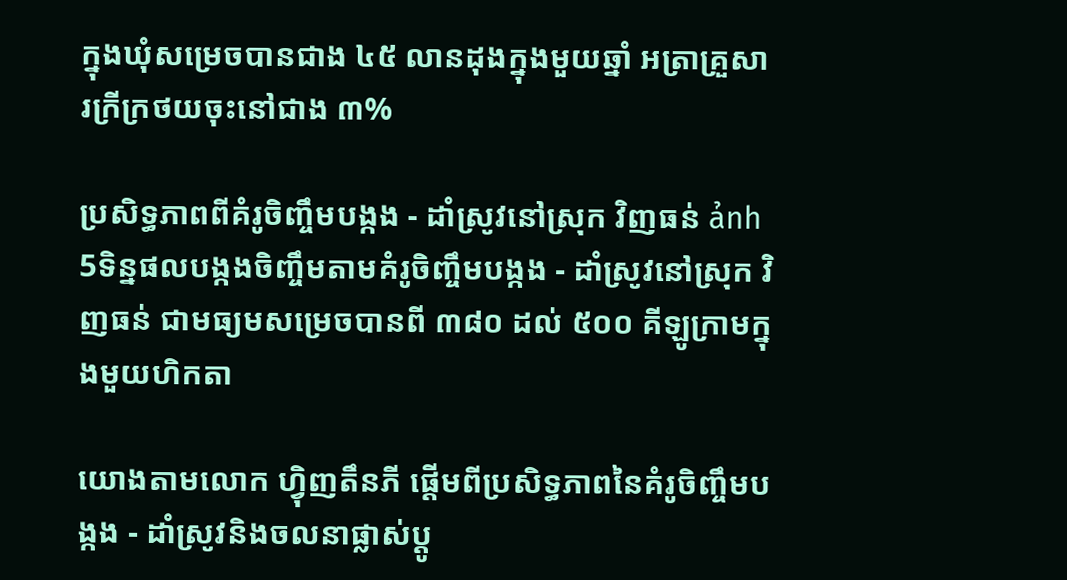ក្នុងឃុំសម្រេចបានជាង ៤៥ លានដុងក្នុងមួយឆ្នាំ អត្រាគ្រួសារក្រីក្រថយចុះនៅជាង ៣%

ប្រសិទ្ធភាពពីគំរូចិញ្ចឹមបង្កង - ដាំស្រូវនៅស្រុក វិញធន់ ảnh 5ទិន្នផលបង្កងចិញ្ចឹមតាមគំរូចិញ្ចឹមបង្កង - ដាំស្រូវនៅស្រុក វិញធន់ ជាមធ្យមសម្រេចបានពី ៣៨០ ដល់ ៥០០ គីឡូក្រាមក្នុងមួយហិកតា

យោងតាមលោក ហ្វុិញតឹនភី ផ្តើមពីប្រសិទ្ធភាពនៃគំរូចិញ្ចឹមបង្កង - ដាំស្រូវនិងចលនាផ្លាស់ប្តូ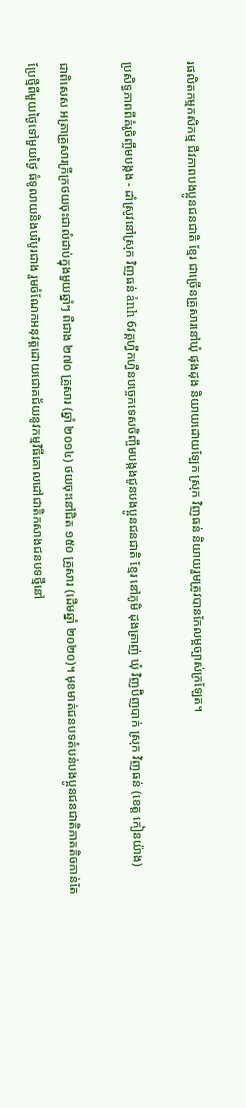រផលិតកម្មកសិកម្ម ជីវភាពបងប្អូនជនជាតិ ខ្មែរ ជាច្រើនគ្រួសារនៅឃុំ ផុងដុង និយាយដោយឡែក ស្រុក វិញធន់ និយាយរួមត្រូវបានកែលម្អច្បាស់ក្រឡែត។

ប្រសិទ្ធភាពពីគំរូចិញ្ចឹមបង្កង - ដាំស្រូវនៅស្រុក វិញធន់ ảnh 6វគ្គហ្វឹកហ្វឺនបច្ចេកទេសចិញ្ចឹមបង្កងជូនបងប្អូនជនជាតិ ខ្មែរ នៅភូមិ ដុងត្រាញ់ ឃុំ វិញប៊ិញបាក់ ស្រុក វិញធន់ (ខេត្ត កៀនយ៉ាង)

ជាពិសេស អត្រាគ្រួសារក្រីក្រថយចុះជាលំដាប់ក្នុងមួយឆ្នាំៗ ពីជាង ២៧០ គ្រួសារ (ឆ្នាំ ២០១៤) ថយចុះនៅជិត ១៥០ គ្រួសារ (ដើមឆ្នាំ ២០២០)។ មុខមាត់ជនបទតំបន់បងប្អូនជនជាតិភាគតិចកាន់តែប្រែថ្មីពីមួយថ្ងៃទៅមួយថ្ងៃ ធំទូលាយនិងបរិបូរជាង រួមចំណែកអនុវត្តដោយជោគជ័យនូវកម្មវិធីគោលដៅជាតិកសាងជនបទថ្មីនៅ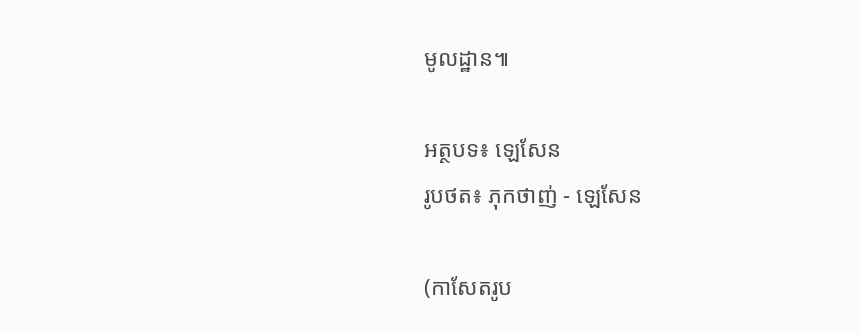មូលដ្ឋាន៕

អត្ថបទ៖ ឡេសែន
រូបថត៖ ភុកថាញ់ - ឡេសែន

(កាសែតរូប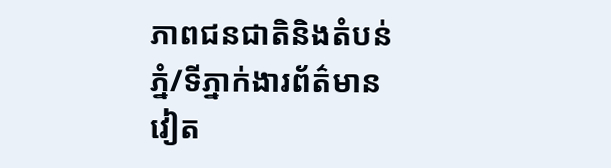ភាពជនជាតិនិងតំបន់ភ្នំ/ទីភ្នាក់ងារព័ត៌មានវៀត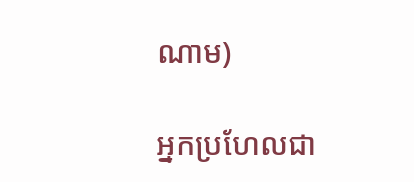ណាម)

អ្នកប្រហែលជា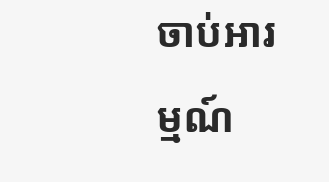ចាប់អារម្មណ៍